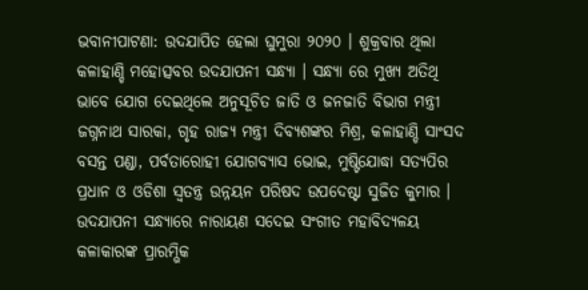ଭବାନୀପାଟଣା: ଉଦଯାପିତ ହେଲା ଘୁମୁରା ୨୦୨୦ । ଶୁକ୍ରବାର ଥିଲା କଳାହାଣ୍ଡି ମହୋତ୍ସବର ଉଦଯାପନୀ ସନ୍ଧ୍ୟା । ସନ୍ଧ୍ୟା ରେ ମୁଖ୍ୟ ଅତିଥି ଭାବେ ଯୋଗ ଦେଇଥିଲେ ଅନୁସୂଚିତ ଜାତି ଓ ଜନଜାତି ବିଭାଗ ମନ୍ତ୍ରୀ ଜଗ୍ନନାଥ ସାରକା, ଗୃହ ରାଜ୍ୟ ମନ୍ତ୍ରୀ ଦିବ୍ୟଶଙ୍କର ମିଶ୍ର, କଳାହାଣ୍ଡି ସାଂସଦ ବସନ୍ତ ପଣ୍ଡା, ପର୍ବତାରୋହୀ ଯୋଗବ୍ୟାସ ଭୋଇ, ମୁଷ୍ଟିଯୋଦ୍ଧା ସତ୍ୟପିର ପ୍ରଧାନ ଓ ଓଡିଶା ସ୍ବତନ୍ତ୍ର ଉନ୍ନୟନ ପରିଷଦ ଉପଦେଷ୍ଟା ସୁଜିତ କୁମାର ।
ଉଦଯାପନୀ ସନ୍ଧ୍ୟାରେ ନାରାୟଣ ସଦେଇ ସଂଗୀତ ମହାବିଦ୍ୟଳୟ କଳାକାରଙ୍କ ପ୍ରାରମ୍ଭିକ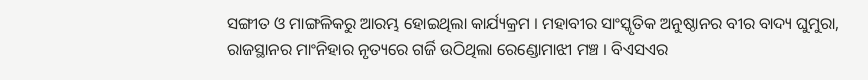ସଙ୍ଗୀତ ଓ ମାଙ୍ଗଳିକରୁ ଆରମ୍ଭ ହୋଇଥିଲା କାର୍ଯ୍ୟକ୍ରମ । ମହାବୀର ସାଂସ୍କୃତିକ ଅନୁଷ୍ଠାନର ବୀର ବାଦ୍ୟ ଘୁମୁରା, ରାଜସ୍ଥାନର ମାଂନିହାର ନୃତ୍ୟରେ ଗର୍ଜି ଉଠିଥିଲା ରେଣ୍ଡୋମାଝୀ ମଞ୍ଚ । ବିଏସଏର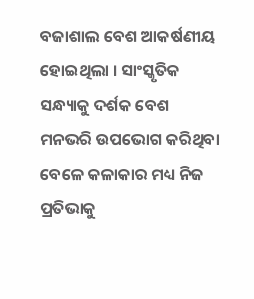ବଜାଶାଲ ବେଶ ଆକର୍ଷଣୀୟ ହୋଇଥିଲା । ସାଂସ୍କୃତିକ ସନ୍ଧ୍ୟାକୁ ଦର୍ଶକ ବେଶ ମନଭରି ଉପଭୋଗ କରିଥିବା ବେଳେ କଳାକାର ମଧ୍ୟ ନିଜ ପ୍ରତିଭାକୁ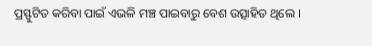ପ୍ରସ୍ଫୁଟିତ କରିବା ପାଇଁ ଏଭଳି ମଞ୍ଚ ପାଇବାରୁ ବେଶ ଉତ୍ସାହିତ ଥିଲେ ।